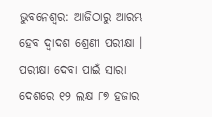ଭୁବନେଶ୍ୱର: ଆଜିଠାରୁ ଆରମ୍ଭ ହେବ ଦ୍ୱାଦଶ ଶ୍ରେଣୀ ପରୀକ୍ଷା । ପରୀକ୍ଷା ଦେବା ପାଇଁ ସାରା ଦେଶରେ ୧୨ ଲକ୍ଷ ୮୭ ହଜାର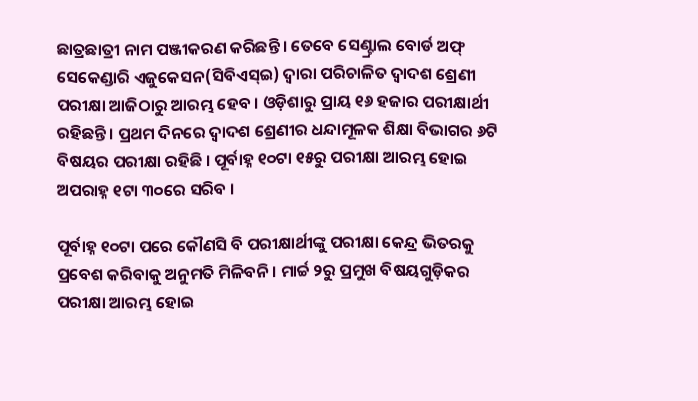ଛାତ୍ରଛାତ୍ରୀ ନାମ ପଞ୍ଜୀକରଣ କରିଛନ୍ତି । ତେବେ ସେଣ୍ଟ୍ରାଲ ବୋର୍ଡ ଅଫ୍ ସେକେଣ୍ଡାରି ଏଜୁକେସନ(ସିବିଏସ୍ଇ) ଦ୍ୱାରା ପରିଚାଳିତ ଦ୍ୱାଦଶ ଶ୍ରେଣୀ ପରୀକ୍ଷା ଆଜିଠାରୁ ଆରମ୍ଭ ହେବ । ଓଡ଼ିଶାରୁ ପ୍ରାୟ ୧୬ ହଜାର ପରୀକ୍ଷାର୍ଥୀ ରହିଛନ୍ତି । ପ୍ରଥମ ଦିନରେ ଦ୍ୱାଦଶ ଶ୍ରେଣୀର ଧନ୍ଦାମୂଳକ ଶିକ୍ଷା ବିଭାଗର ୬ଟି ବିଷୟର ପରୀକ୍ଷା ରହିଛି । ପୂର୍ବାହ୍ନ ୧୦ଟା ୧୫ରୁ ପରୀକ୍ଷା ଆରମ୍ଭ ହୋଇ ଅପରାହ୍ନ ୧ଟା ୩୦ରେ ସରିବ ।

ପୂର୍ବାହ୍ନ ୧୦ଟା ପରେ କୌଣସି ବି ପରୀକ୍ଷାର୍ଥୀଙ୍କୁ ପରୀକ୍ଷା କେନ୍ଦ୍ର ଭିତରକୁ ପ୍ରବେଶ କରିବାକୁ ଅନୁମତି ମିଳିବନି । ମାର୍ଚ୍ଚ ୨ରୁ ପ୍ରମୁଖ ବିଷୟଗୁଡ଼ିକର ପରୀକ୍ଷା ଆରମ୍ଭ ହୋଇ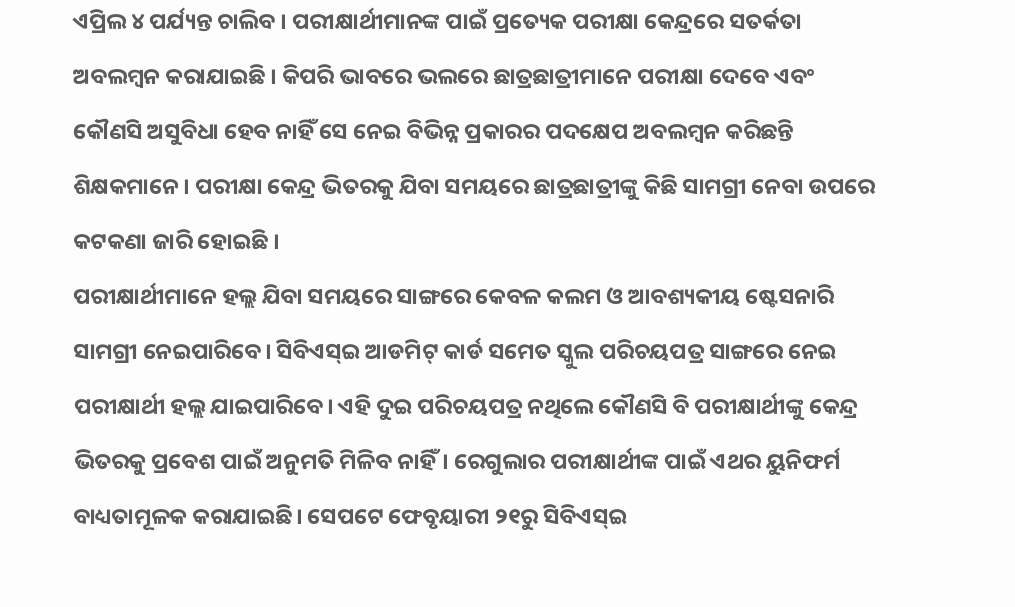ଏପ୍ରିଲ ୪ ପର୍ଯ୍ୟନ୍ତ ଚାଲିବ । ପରୀକ୍ଷାର୍ଥୀମାନଙ୍କ ପାଇଁ ପ୍ରତ୍ୟେକ ପରୀକ୍ଷା କେନ୍ଦ୍ରରେ ସତର୍କତା ଅବଲମ୍ୱନ କରାଯାଇଛି । କିପରି ଭାବରେ ଭଲରେ ଛାତ୍ରଛାତ୍ରୀମାନେ ପରୀକ୍ଷା ଦେବେ ଏବଂ କୌଣସି ଅସୁବିଧା ହେବ ନାହିଁ ସେ ନେଇ ବିଭିନ୍ନ ପ୍ରକାରର ପଦକ୍ଷେପ ଅବଲମ୍ୱନ କରିଛନ୍ତି ଶିକ୍ଷକମାନେ । ପରୀକ୍ଷା କେନ୍ଦ୍ର ଭିତରକୁ ଯିବା ସମୟରେ ଛାତ୍ରଛାତ୍ରୀଙ୍କୁ କିଛି ସାମଗ୍ରୀ ନେବା ଉପରେ କଟକଣା ଜାରି ହୋଇଛି ।
ପରୀକ୍ଷାର୍ଥୀମାନେ ହଲ୍ଲ ଯିବା ସମୟରେ ସାଙ୍ଗରେ କେବଳ କଲମ ଓ ଆବଶ୍ୟକୀୟ ଷ୍ଟେସନାରି ସାମଗ୍ରୀ ନେଇପାରିବେ। ସିବିଏସ୍ଇ ଆଡମିଟ୍ କାର୍ଡ ସମେତ ସ୍କୁଲ ପରିଚୟପତ୍ର ସାଙ୍ଗରେ ନେଇ ପରୀକ୍ଷାର୍ଥୀ ହଲ୍ଲ ଯାଇପାରିବେ। ଏହି ଦୁଇ ପରିଚୟପତ୍ର ନଥିଲେ କୌଣସି ବି ପରୀକ୍ଷାର୍ଥୀଙ୍କୁ କେନ୍ଦ୍ର ଭିତରକୁ ପ୍ରବେଶ ପାଇଁ ଅନୁମତି ମିଳିବ ନାହିଁ। ରେଗୁଲାର ପରୀକ୍ଷାର୍ଥୀଙ୍କ ପାଇଁ ଏଥର ୟୁନିଫର୍ମ ବାଧ୍ୟତାମୂଳକ କରାଯାଇଛି। ସେପଟେ ଫେବୃୟାରୀ ୨୧ରୁ ସିବିଏସ୍ଇ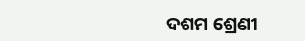ଦଶମ ଶ୍ରେଣୀ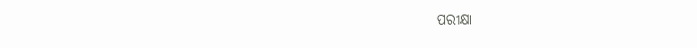ପରୀକ୍ଷା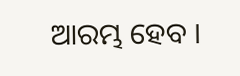ଆରମ୍ଭ ହେବ ।